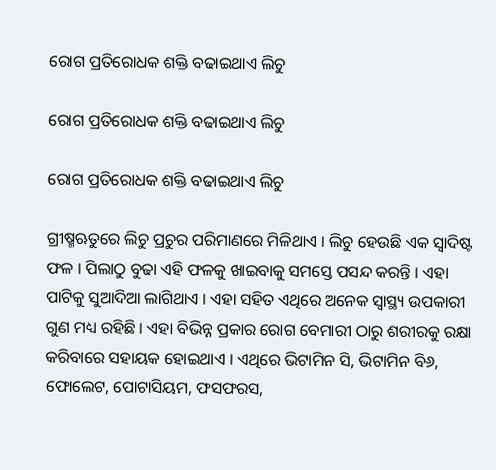ରୋଗ ପ୍ରତିରୋଧକ ଶକ୍ତି ବଢାଇଥାଏ ଲିଚୁ

ରୋଗ ପ୍ରତିରୋଧକ ଶକ୍ତି ବଢାଇଥାଏ ଲିଚୁ

ରୋଗ ପ୍ରତିରୋଧକ ଶକ୍ତି ବଢାଇଥାଏ ଲିଚୁ

ଗ୍ରୀଷ୍ମଋତୁରେ ଲିଚୁ ପ୍ରଚୁର ପରିମାଣରେ ମିଳିଥାଏ । ଲିଚୁ ହେଉଛି ଏକ ସ୍ୱାଦିଷ୍ଟ ଫଳ । ପିଲାଠୁ ବୁଢା ଏହି ଫଳକୁ ଖାଇବାକୁ ସମସ୍ତେ ପସନ୍ଦ କରନ୍ତି । ଏହା ପାଟିକୁ ସୁଆଦିଆ ଲାଗିଥାଏ । ଏହା ସହିତ ଏଥିରେ ଅନେକ ସ୍ୱାସ୍ଥ୍ୟ ଉପକାରୀ ଗୁଣ ମଧ୍ୟ ରହିଛି । ଏହା ବିଭିନ୍ନ ପ୍ରକାର ରୋଗ ବେମାରୀ ଠାରୁ ଶରୀରକୁ ରକ୍ଷା କରିବାରେ ସହାୟକ ହୋଇଥାଏ । ଏଥିରେ ଭିଟାମିନ ସି, ଭିଟାମିନ ବି୬, ଫୋଲେଟ, ପୋଟାସିୟମ, ଫସଫରସ,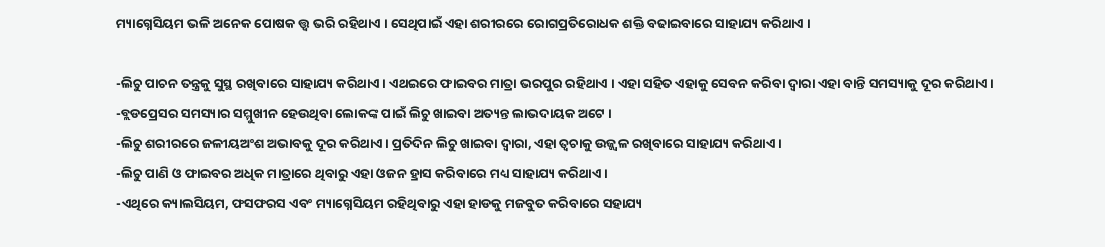ମ୍ୟାଗ୍ନେସିୟମ ଭଳି ଅନେକ ପୋଷକ ତ୍ତ୍ୱ ଭରି ରହିଥାଏ । ସେଥିପାଇଁ ଏହା ଶରୀରରେ ରୋଗପ୍ରତିରୋଧକ ଶକ୍ତି ବଢାଇବାରେ ସାହାଯ୍ୟ କରିଥାଏ ।

-ଲିଚୁ ପାଚନ ତନ୍ତ୍ରକୁ ସୁସ୍ଥ ରଖିବାରେ ସାହାଯ୍ୟ କରିଥାଏ । ଏଥଇରେ ଫାଇବର ମାତ୍ରା ଭରପୁର ରହିଥାଏ । ଏହା ସହିତ ଏହାକୁ ସେବନ କରିବା ଦ୍ୱାରା ଏହା ବାନ୍ତି ସମସ୍ୟାକୁ ଦୂର କରିଥାଏ ।
-ବ୍ଲଡପ୍ରେସର ସମସ୍ୟାର ସମ୍ମୁଖୀନ ହେଉଥିବା ଲୋକଙ୍କ ପାଇଁ ଲିଚୁ ଖାଇବା ଅତ୍ୟନ୍ତ ଲାଭଦାୟକ ଅଟେ ।
-ଲିଚୁ ଶରୀରରେ ଜଳୀୟଅଂଶ ଅଭାବକୁ ଦୂର କରିଥାଏ । ପ୍ରତିଦିନ ଲିଚୁ ଖାଇବା ଦ୍ୱାରା, ଏହା ତ୍ୱଚାକୁ ଉଜ୍ଜ୍ୱଳ ରଖିବାରେ ସାହାଯ୍ୟ କରିଥାଏ ।
-ଲିଚୁ ପାଣି ଓ ଫାଇବର ଅଧିକ ମାତ୍ରାରେ ଥିବାରୁ ଏହା ଓଜନ ହ୍ରାସ କରିବାରେ ମଧ୍ୟ ସାହାଯ୍ୟ କରିଥାଏ ।
-ଏଥିରେ କ୍ୟାଲସିୟମ, ଫସଫରସ ଏବଂ ମ୍ୟାଗ୍ନେସିୟମ ରହିଥିବାରୁ ଏହା ହାଡକୁ ମଜବୁତ କରିବାରେ ସହାଯ୍ୟ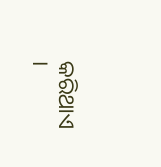କରିଥାଏ ।